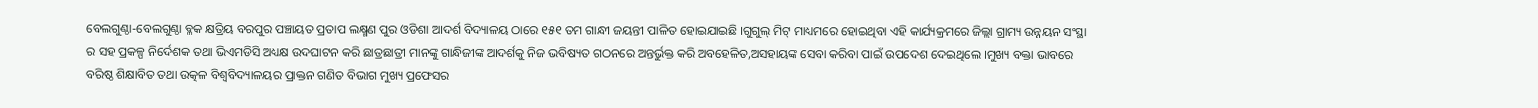ବେଲଗୁଣ୍ଠା-ବେଲଗୁଣ୍ଠା ବ୍ଳକ କ୍ଷତ୍ରିୟ ବରପୁର ପଞ୍ଚାୟତ ପ୍ରତାପ ଲକ୍ଷ୍ମଣ ପୁର ଓଡିଶା ଆଦର୍ଶ ବିଦ୍ୟାଳୟ ଠାରେ ୧୫୧ ତମ ଗାନ୍ଧୀ ଜୟନ୍ତୀ ପାଳିତ ହୋଇଯାଇଛି ।ଗୁଗୁଲ୍ ମିଟ୍ ମାଧ୍ୟମରେ ହୋଇଥିବା ଏହି କାର୍ଯ୍ୟକ୍ରମରେ ଜିଲ୍ଲା ଗ୍ରାମ୍ୟ ଉନ୍ନୟନ ସଂସ୍ଥା ର ସହ ପ୍ରକଳ୍ପ ନିର୍ଦେଶକ ତଥା ଭିଏମଡିସି ଅଧ୍ୟକ୍ଷ ଉଦଘାଟନ କରି ଛାତ୍ରଛାତ୍ରୀ ମାନଙ୍କୁ ଗାନ୍ଧିଜୀଙ୍କ ଆଦର୍ଶକୁ ନିଜ ଭବିଷ୍ୟତ ଗଠନରେ ଅନ୍ତର୍ଭୁକ୍ତ କରି ଅବହେଳିତ,ଅସହାୟଙ୍କ ସେବା କରିବା ପାଇଁ ଉପଦେଶ ଦେଇଥିଲେ ।ମୁଖ୍ୟ ବକ୍ତା ଭାବରେ ବରିଷ୍ଠ ଶିକ୍ଷାବିତ ତଥା ଉତ୍କଳ ବିଶ୍ୱବିଦ୍ୟାଳୟର ପ୍ରାକ୍ତନ ଗଣିତ ବିଭାଗ ମୁଖ୍ୟ ପ୍ରଫେସର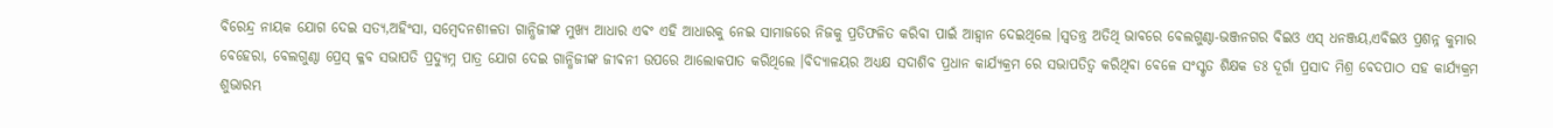ବିରେନ୍ଦ୍ର ନାୟକ ଯୋଗ ଦେଇ ସତ୍ୟ,ଅହିଂସା, ସମ୍ବେଦନଶୀଳତା ଗାନ୍ଧିଜୀଙ୍କ ମୁଖ୍ୟ ଆଧାର ଏବଂ ଏହି ଆଧାରକୁ ନେଇ ସାମାଜରେ ନିଜକୁ ପ୍ରତିଫଳିତ କରିବା ପାଇଁ ଆହ୍ୱାନ ଦେଇଥିଲେ ।ସ୍ୱତନ୍ତ୍ର ଅତିଥି ଭାବରେ ବେଲଗୁଣ୍ଠା-ଭଞ୍ଜନଗର ବିଇଓ ଏସ୍ ଧନଞ୍ଜୟ,ଏବିଇଓ ପ୍ରଶନ୍ନ କୁମାର ବେହେରା, ବେଲଗୁଣ୍ଠା ପ୍ରେସ୍ କ୍ଳବ ସଭାପତି ପ୍ରଦ୍ୟୁମ୍ନ ପାତ୍ର ଯୋଗ ଦେଇ ଗାନ୍ଧିଜୀଙ୍କ ଜୀଵନୀ ଉପରେ ଆଲୋକପାତ କରିଥିଲେ ।ବିଦ୍ୟାଳୟର ଅଧ୍ୟକ୍ଷ ସଦାଶିବ ପ୍ରଧାନ କାର୍ଯ୍ୟକ୍ରମ ରେ ସଭାପତିତ୍ୱ କରିଥିବା ବେଳେ ସଂସ୍କୃତ ଶିକ୍ଷକ ଡଃ ଦୂର୍ଗା ପ୍ରସାଦ ମିଶ୍ର ବେଦପାଠ ସହ କାର୍ଯ୍ୟକ୍ରମ ଶୁଭାରମ୍ଭ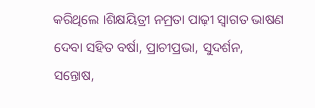କରିଥିଲେ ।ଶିକ୍ଷୟିତ୍ରୀ ନମ୍ରତା ପାଢ଼ୀ ସ୍ୱାଗତ ଭାଷଣ ଦେବା ସହିତ ବର୍ଷା, ପ୍ରାଚୀପ୍ରଭା, ସୁଦର୍ଶନ, ସନ୍ତୋଷ,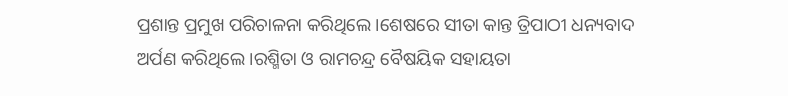ପ୍ରଶାନ୍ତ ପ୍ରମୁଖ ପରିଚାଳନା କରିଥିଲେ ।ଶେଷରେ ସୀତା କାନ୍ତ ତ୍ରିପାଠୀ ଧନ୍ୟବାଦ ଅର୍ପଣ କରିଥିଲେ ।ରଶ୍ମିତା ଓ ରାମଚନ୍ଦ୍ର ବୈଷୟିକ ସହାୟତା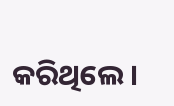କରିଥିଲେ ।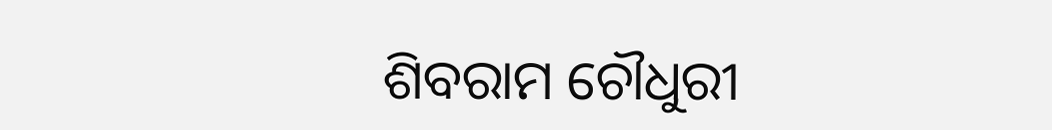ଶିବରାମ ଚୌଧୁରୀ